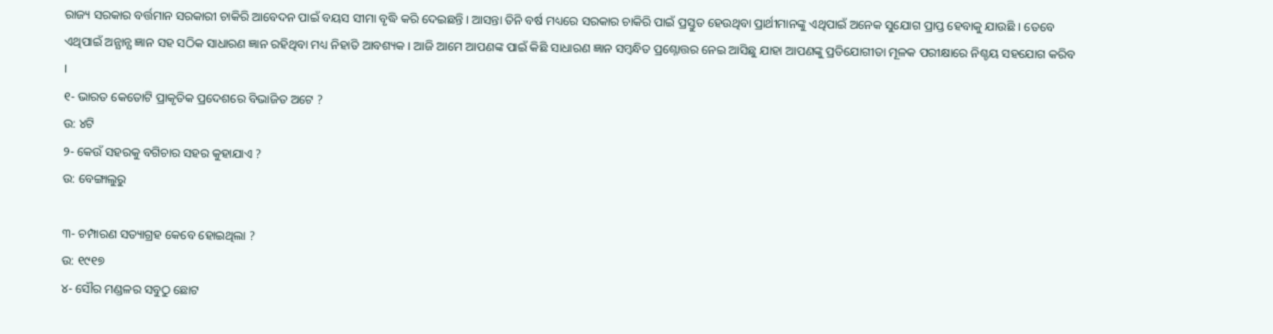ରାଜ୍ୟ ସରକାର ବର୍ତ୍ତମାନ ସରକାରୀ ଚାକିରି ଆବେଦନ ପାଇଁ ବୟସ ସୀମା ବୃଦ୍ଧି କରି ଦେଇଛନ୍ତି । ଆସନ୍ତା ତିନି ବର୍ଷ ମଧ୍ୟରେ ସରକାର ଚାକିରି ପାଇଁ ପ୍ରସ୍ତୁତ ହେଉଥିବା ପ୍ରାର୍ଥୀମାନଙ୍କୁ ଏଥିପାଇଁ ଅନେକ ସୁଯୋଗ ପ୍ରାପ୍ତ ହେବାକୁ ଯାଉଛି । ତେବେ ଏଥିପାଇଁ ଅନ୍ଯାନ୍ଯ ଜ୍ଞାନ ସହ ସଠିକ ସାଧାରଣ ଜ୍ଞାନ ରହିଥିବା ମଧ୍ୟ ନିହାତି ଆବଶ୍ୟକ । ଆଜି ଆମେ ଆପଣଙ୍କ ପାଇଁ କିଛି ସାଧାରଣ ଜ୍ଞାନ ସମ୍ବନ୍ଧିତ ପ୍ରଶ୍ନୋତ୍ତର ନେଇ ଆସିଛୁ ଯାହା ଆପଣଙ୍କୁ ପ୍ରତିଯୋଗୀତା ମୂଳକ ପରୀକ୍ଷାରେ ନିଶ୍ଚୟ ସହଯୋଗ କରିବ ।
୧- ଭାରତ କେତୋଟି ପ୍ରାକୃତିକ ପ୍ରଦେଶରେ ବିଭାଜିତ ଅଟେ ?
ଉ: ୪ଟି
୨- କେଉଁ ସହରକୁ ବଗିଚାର ସହର କୁହାଯାଏ ?
ଉ: ବେଙ୍ଗାଲୁରୁ

୩- ଚମ୍ପାରଣ ସତ୍ୟାଗ୍ରହ କେବେ ହୋଇଥିଲା ?
ଉ: ୧୯୧୭
୪- ସୌର ମଣ୍ଡଳର ସବୁଠୁ ଛୋଟ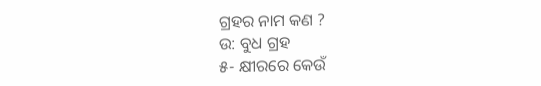ଗ୍ରହର ନାମ କଣ ?
ଉ: ବୁଧ ଗ୍ରହ
୫- କ୍ଷୀରରେ କେଉଁ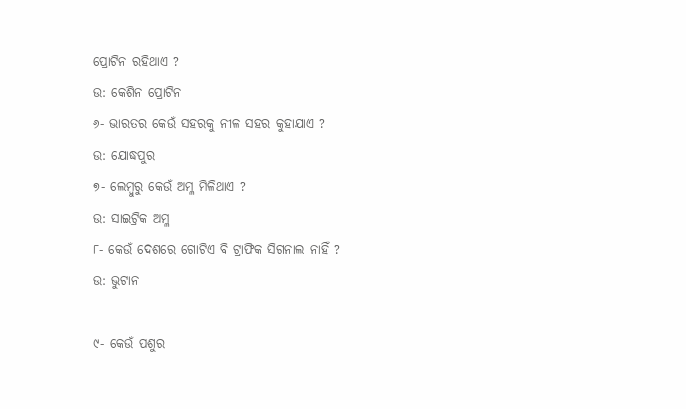ପ୍ରୋଟିନ ରହିଥାଏ ?
ଉ: କେଶିନ ପ୍ରୋଟିନ
୬- ଭାରତର କେଉଁ ସହରକୁ ନୀଳ ସହର କୁହାଯାଏ ?
ଉ: ଯୋଦ୍ଧପୁର
୭- ଲେମ୍ବୁରୁ କେଉଁ ଅମ୍ଳ ମିଳିଥାଏ ?
ଉ: ସାଇଟ୍ରିକ ଅମ୍ଳ
୮- କେଉଁ ଦେଶରେ ଗୋଟିଏ ବି ଟ୍ରାଫିକ ସିଗନାଲ ନାହିଁ ?
ଉ: ଭୁଟାନ

୯- କେଉଁ ପଶୁର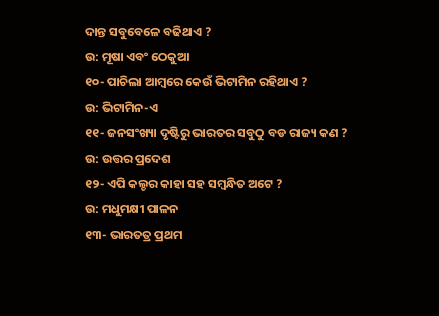ଦାନ୍ତ ସବୁବେଳେ ବଢିଥାଏ ?
ଉ: ମୂଷା ଏବଂ ଠେକୁଆ
୧୦- ପାଚିଲା ଆମ୍ବରେ କେଉଁ ଭିଟାମିନ ରହିଥାଏ ?
ଉ: ଭିଟାମିନ-ଏ
୧୧- ଜନସଂଖ୍ୟା ଦୃଷ୍ଟିରୁ ଭାରତର ସବୁଠୁ ବଡ ରାଜ୍ୟ କଣ ?
ଉ: ଉତ୍ତର ପ୍ରଦେଶ
୧୨- ଏପି କଲ୍ଚର କାହା ସହ ସମ୍ବନ୍ଧିତ ଅଟେ ?
ଉ: ମଧୁମକ୍ଷୀ ପାଳନ
୧୩- ଭାରତତ୍ର ପ୍ରଥମ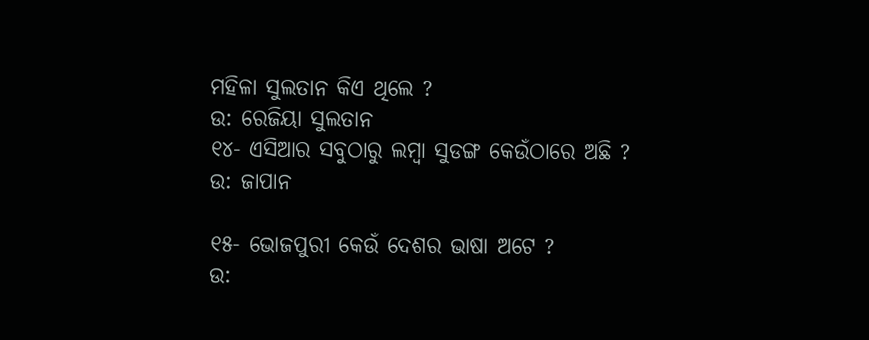ମହିଳା ସୁଲତାନ କିଏ ଥିଲେ ?
ଉ: ରେଜିୟା ସୁଲତାନ
୧୪- ଏସିଆର ସବୁଠାରୁ ଲମ୍ବା ସୁଡଙ୍ଗ କେଉଁଠାରେ ଅଛି ?
ଉ: ଜାପାନ

୧୫- ଭୋଜପୁରୀ କେଉଁ ଦେଶର ଭାଷା ଅଟେ ?
ଉ: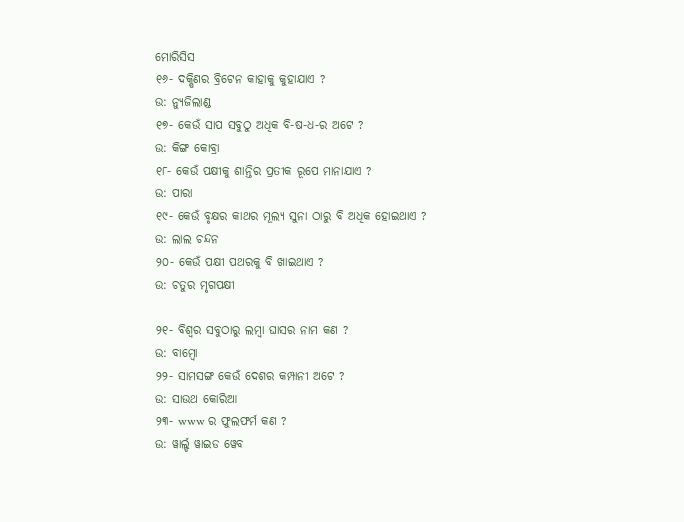ମୋରିସିସ
୧୬- ଦକ୍ଷିଣର ବ୍ରିଟେନ କାହାକୁ କୁହାଯାଏ ?
ଉ: ନ୍ୟୁଜିଲାଣ୍ଡ
୧୭- କେଉଁ ସାପ ସବୁଠୁ ଅଧିକ ବି-ଷ-ଧ-ର ଅଟେ ?
ଉ: କିଙ୍ଗ କୋବ୍ରା
୧୮- କେଉଁ ପକ୍ଷୀକୁ ଶାନ୍ତିର ପ୍ରତୀକ ରୂପେ ମାନାଯାଏ ?
ଉ: ପାରା
୧୯- କେଉଁ ବୃକ୍ଷର କାଥର ମୂଲ୍ୟ ସୁନା ଠାରୁ ବି ଅଧିକ ହୋଇଥାଏ ?
ଉ: ଲାଲ ଚନ୍ଦନ
୨୦- କେଉଁ ପକ୍ଷୀ ପଥରକୁ ବି ଖାଇଥାଏ ?
ଉ: ଚତୁର ମୃଗପକ୍ଷୀ

୨୧- ବିଶ୍ଵର ସବୁଠାରୁ ଲମ୍ବା ଘାସର ନାମ କଣ ?
ଉ: ବାମ୍ବୋ
୨୨- ସାମସଙ୍ଗ କେଉଁ ଦେଶର କମ୍ପାନୀ ଅଟେ ?
ଉ: ସାଉଥ କୋରିଆ
୨୩- www ର ଫୁଲଫର୍ମ କଣ ?
ଉ: ୱାର୍ଲ୍ଡ ୱାଇଡ ୱେବ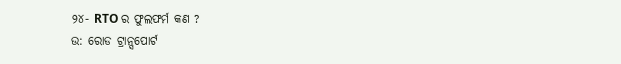୨୪- RTO ର ଫୁଲଫର୍ମ କଣ ?
ଉ: ରୋଡ ଟ୍ରାନ୍ସପୋର୍ଟ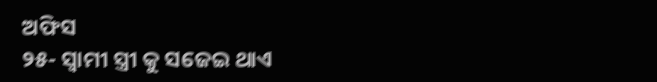ଅଫିସ
୨୫- ସ୍ଵାମୀ ସ୍ତ୍ରୀ କୁ ସଜେଇ ଥାଏ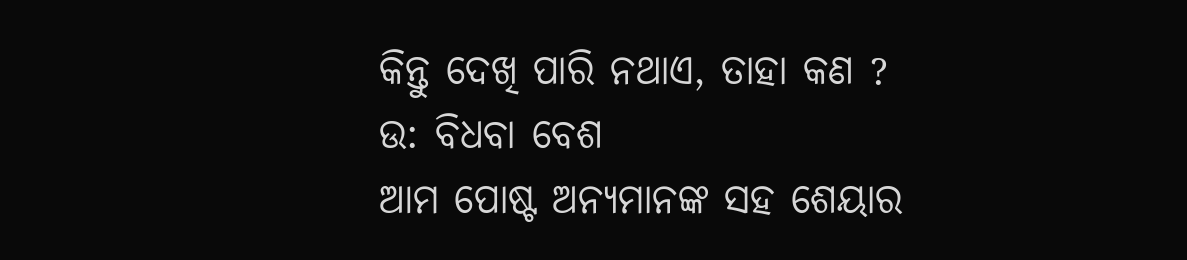କିନ୍ତୁ ଦେଖି ପାରି ନଥାଏ, ତାହା କଣ ?
ଉ: ବିଧବା ବେଶ
ଆମ ପୋଷ୍ଟ ଅନ୍ୟମାନଙ୍କ ସହ ଶେୟାର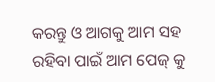କରନ୍ତୁ ଓ ଆଗକୁ ଆମ ସହ ରହିବା ପାଇଁ ଆମ ପେଜ୍ କୁ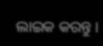ଲାଇକ କରନ୍ତୁ ।